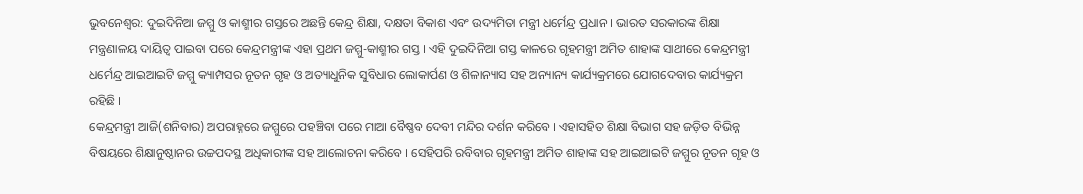ଭୁବନେଶ୍ବର: ଦୁଇଦିନିଆ ଜମ୍ମୁ ଓ କାଶ୍ମୀର ଗସ୍ତରେ ଅଛନ୍ତି କେନ୍ଦ୍ର ଶିକ୍ଷା, ଦକ୍ଷତା ବିକାଶ ଏବଂ ଉଦ୍ୟମିତା ମନ୍ତ୍ରୀ ଧର୍ମେନ୍ଦ୍ର ପ୍ରଧାନ । ଭାରତ ସରକାରଙ୍କ ଶିକ୍ଷା ମନ୍ତ୍ରଣାଳୟ ଦାୟିତ୍ୱ ପାଇବା ପରେ କେନ୍ଦ୍ରମନ୍ତ୍ରୀଙ୍କ ଏହା ପ୍ରଥମ ଜମ୍ମୁ-କାଶ୍ମୀର ଗସ୍ତ । ଏହି ଦୁଇଦିନିଆ ଗସ୍ତ କାଳରେ ଗୃହମନ୍ତ୍ରୀ ଅମିତ ଶାହାଙ୍କ ସାଥୀରେ କେନ୍ଦ୍ରମନ୍ତ୍ରୀ ଧର୍ମେନ୍ଦ୍ର ଆଇଆଇଟି ଜମ୍ମୁ କ୍ୟାମ୍ପସର ନୂତନ ଗୃହ ଓ ଅତ୍ୟାଧୁନିକ ସୁବିଧାର ଲୋକାର୍ପଣ ଓ ଶିଳାନ୍ୟାସ ସହ ଅନ୍ୟାନ୍ୟ କାର୍ଯ୍ୟକ୍ରମରେ ଯୋଗଦେବାର କାର୍ଯ୍ୟକ୍ରମ ରହିଛି ।
କେନ୍ଦ୍ରମନ୍ତ୍ରୀ ଆଜି(ଶନିବାର) ଅପରାହ୍ନରେ ଜମ୍ମୁରେ ପହଞ୍ଚିବା ପରେ ମାଆ ବୈଷ୍ଣବ ଦେବୀ ମନ୍ଦିର ଦର୍ଶନ କରିବେ । ଏହାସହିତ ଶିକ୍ଷା ବିଭାଗ ସହ ଜଡ଼ିତ ବିଭିନ୍ନ ବିଷୟରେ ଶିକ୍ଷାନୁଷ୍ଠାନର ଉଚ୍ଚପଦସ୍ଥ ଅଧିକାରୀଙ୍କ ସହ ଆଲୋଚନା କରିବେ । ସେହିପରି ରବିବାର ଗୃହମନ୍ତ୍ରୀ ଅମିତ ଶାହାଙ୍କ ସହ ଆଇଆଇଟି ଜମ୍ମୁର ନୂତନ ଗୃହ ଓ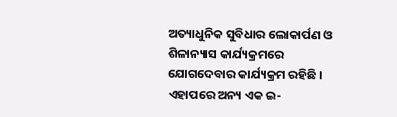ଅତ୍ୟାଧୁନିକ ସୁବିଧାର ଲୋକାର୍ପଣ ଓ ଶିଳାନ୍ୟାସ କାର୍ଯ୍ୟକ୍ରମରେ ଯୋଗଦେବାର କାର୍ଯ୍ୟକ୍ରମ ରହିଛି । ଏହାପରେ ଅନ୍ୟ ଏକ ଇ-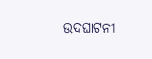ଉଦଘାଟନୀ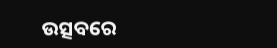ଉତ୍ସବରେ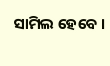ସାମିଲ ହେବେ ।